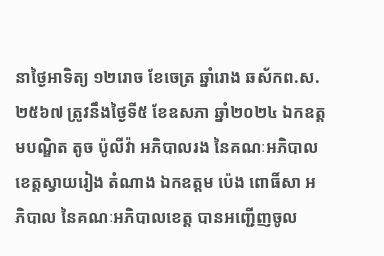នាថ្ងៃអាទិត្យ ១២រោច ខែចេត្រ ឆ្នាំរោង ឆស័កព.ស.២៥៦៧ ត្រូវនឹងថ្ងៃទី៥ ខែឧសភា ឆ្នាំ២០២៤ ឯកឧត្តមបណ្ឌិត តូច ប៉ូលីវ៉ា អភិបាលរង នៃគណៈអភិបាលខេត្តស្វាយរៀង តំណាង ឯកឧត្តម ប៉េង ពោធិ៍សា អភិបាល នៃគណៈអភិបាលខេត្ត បានអញ្ជើញចូល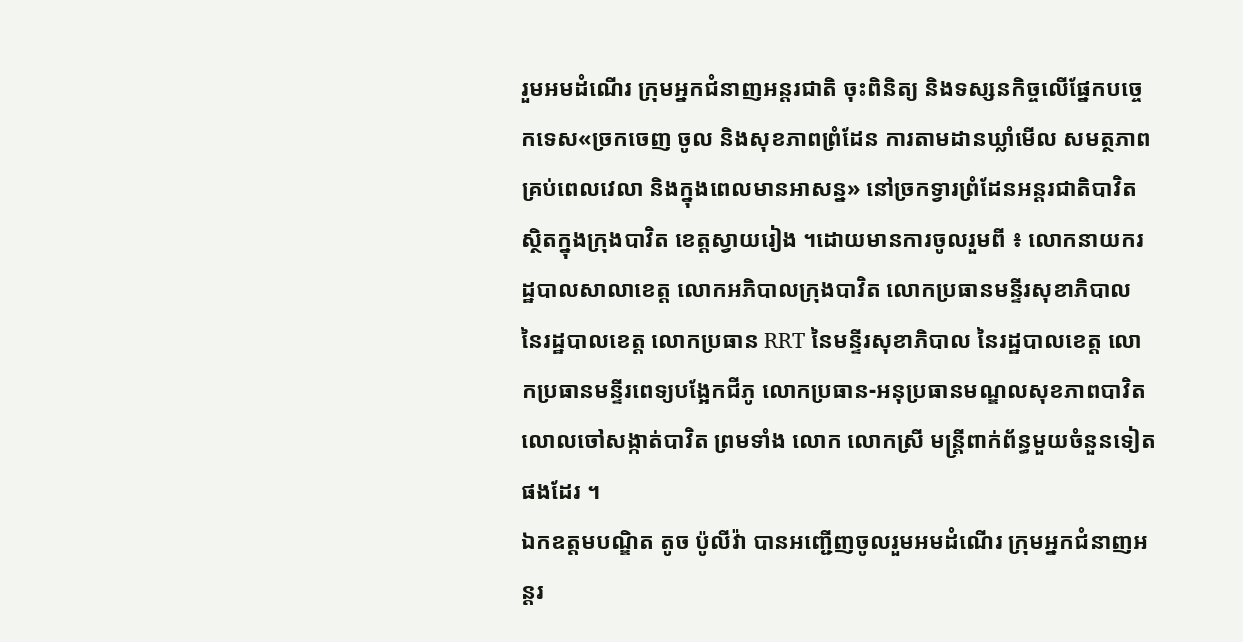រួមអមដំណើរ ក្រុមអ្នកជំនាញអន្តរជាតិ ចុះពិនិត្យ និងទស្សនកិច្ចលើផ្នែកបច្ចេកទេស«ច្រកចេញ ចូល និងសុខភាពព្រំដែន ការតាមដានឃ្លាំមើល សមត្ថភាព គ្រប់ពេលវេលា និងក្នុងពេលមានអាសន្ន» នៅច្រកទ្វារព្រំដែនអន្តរជាតិបាវិត ស្ថិតក្នុងក្រុងបាវិត ខេត្តស្វាយរៀង ។ដោយមានការចូលរួមពី ៖ លោកនាយករដ្ឋបាលសាលាខេត្ត លោកអភិបាលក្រុងបាវិត លោកប្រធានមន្ទីរសុខាភិបាល នៃរដ្ឋបាលខេត្ត លោកប្រធាន RRT នៃមន្ទីរសុខាភិបាល នៃរដ្ឋបាលខេត្ត លោកប្រធានមន្ទីរពេទ្យបង្អែកជីភូ លោកប្រធាន-អនុប្រធានមណ្ឌលសុខភាពបាវិត លោលចៅសង្កាត់បាវិត ព្រមទាំង លោក លោកស្រី មន្រ្តីពាក់ព័ន្ធមួយចំនួនទៀតផងដែរ ។
ឯកឧត្តមបណ្ឌិត តូច ប៉ូលីវ៉ា បានអញ្ជើញចូលរួមអមដំណើរ ក្រុមអ្នកជំនាញអន្តរ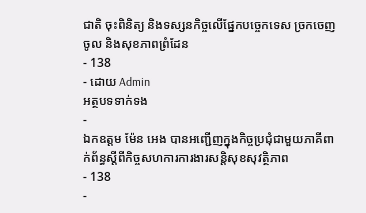ជាតិ ចុះពិនិត្យ និងទស្សនកិច្ចលើផ្នែកបច្ចេកទេស ច្រកចេញ ចូល និងសុខភាពព្រំដែន
- 138
- ដោយ Admin
អត្ថបទទាក់ទង
-
ឯកឧត្តម ម៉ែន អេង បានអញ្ជើញក្នុងកិច្ចប្រជុំជាមួយភាគីពាក់ព័ន្ធស្តីពីកិច្ចសហការការងារសន្តិសុខសុវត្ថិភាព
- 138
-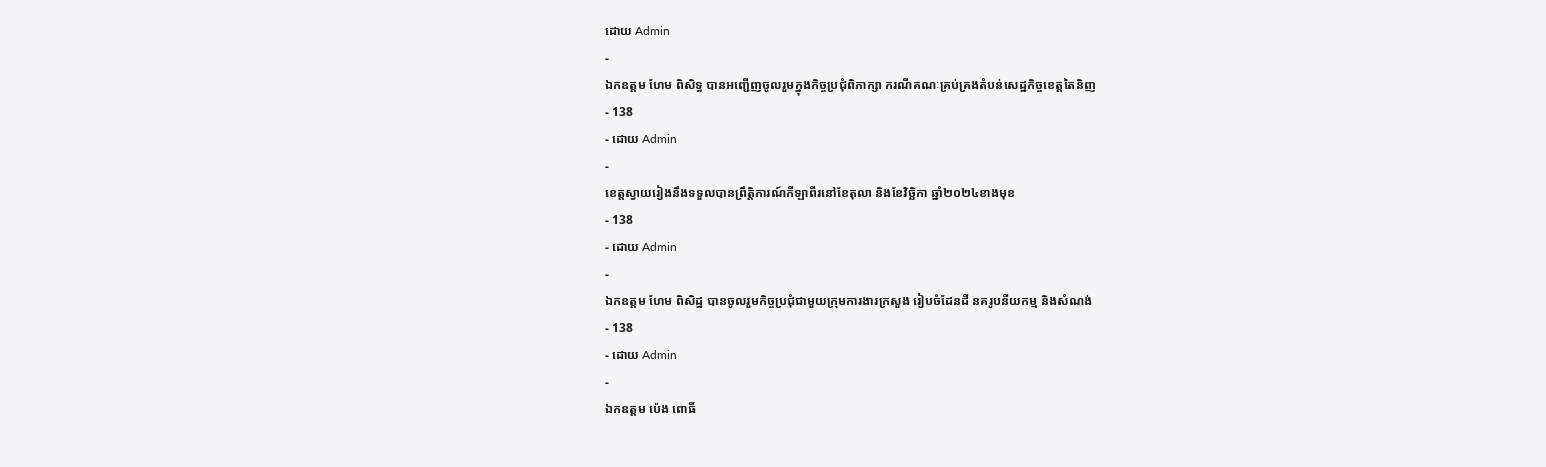ដោយ Admin
-
ឯកឧត្តម ហែម ពិសិទ្ធ បានអញ្ជើញចូលរួមក្នុងកិច្ចប្រជុំពិភាក្សា ករណីគណៈគ្រប់គ្រងតំបន់សេដ្ឋកិច្ចខេត្តតៃនិញ
- 138
- ដោយ Admin
-
ខេត្តស្វាយរៀងនឹងទទួលបានព្រឹត្តិការណ៍កីឡាពីរនៅខែតុលា និងខែវិច្ឆិកា ឆ្នាំ២០២៤ខាងមុខ
- 138
- ដោយ Admin
-
ឯកឧត្តម ហែម ពិសិដ្ឋ បានចូលរួមកិច្ចប្រជុំជាមួយក្រុមការងារក្រសួង រៀបចំដែនដី នគរូបនីយកម្ម និងសំណង់
- 138
- ដោយ Admin
-
ឯកឧត្តម ប៉េង ពោធិ៍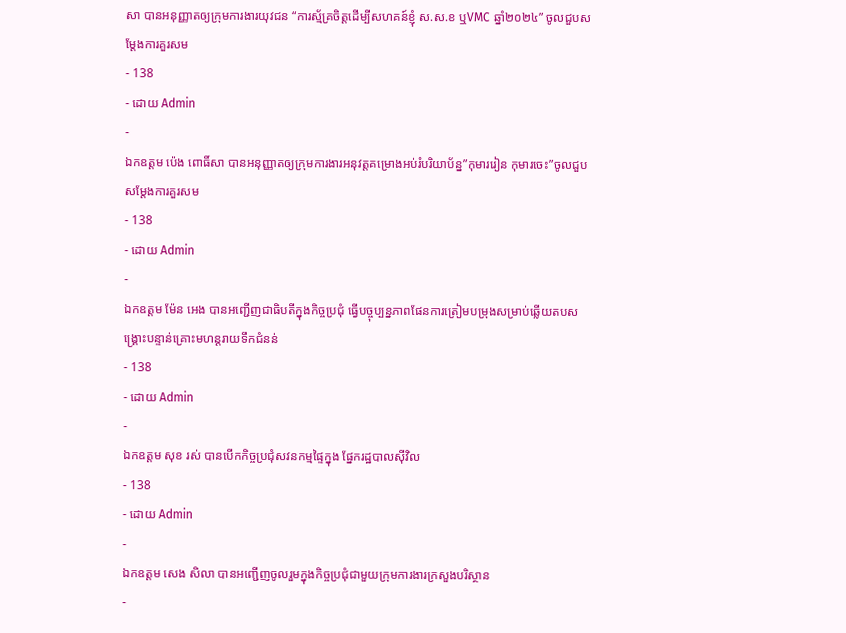សា បានអនុញ្ញាតឲ្យក្រុមការងារយុវជន “ការស្ម័គ្រចិត្តដេីម្បីសហគន៍ខ្ញុំ ស.ស.ខ ឬVMC ឆ្នាំ២០២៤” ចូលជួបសម្តែងការគួរសម
- 138
- ដោយ Admin
-
ឯកឧត្តម ប៉េង ពោធិ៍សា បានអនុញ្ញាតឲ្យក្រុមការងារអនុវត្តគម្រោងអប់រំបរិយាប័ន្ន”កុមាររៀន កុមារចេះ”ចូលជួបសម្តែងការគួរសម
- 138
- ដោយ Admin
-
ឯកឧត្តម ម៉ែន អេង បានអញ្ជេីញជាធិបតីក្នុងកិច្ចប្រជុំ ធ្វើបច្ចុប្បន្នភាពផែនការត្រៀមបម្រុងសម្រាប់ឆ្លើយតបសង្គ្រោះបន្ទាន់គ្រោះមហន្តរាយទឹកជំនន់
- 138
- ដោយ Admin
-
ឯកឧត្តម សុខ រស់ បានបើកកិច្ចប្រជុំសវនកម្មផ្ទៃក្នុង ផ្នែករដ្ឋបាលស៊ីវិល
- 138
- ដោយ Admin
-
ឯកឧត្តម សេង សិលា បានអញ្ជើញចូលរួមក្នុងកិច្ចប្រជុំជាមួយក្រុមការងារក្រសួងបរិស្ថាន
-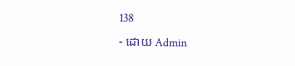138
- ដោយ Admin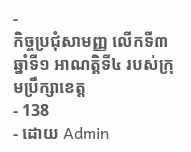-
កិច្ចប្រជុំសាមញ្ញ លើកទី៣ ឆ្នាំទី១ អាណត្តិទី៤ របស់ក្រុមប្រឹក្សាខេត្ត
- 138
- ដោយ Admin